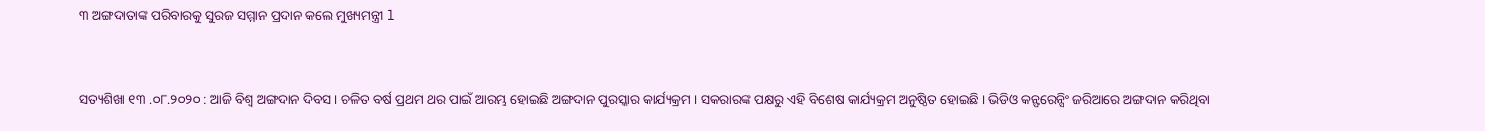୩ ଅଙ୍ଗଦାତାଙ୍କ ପରିବାରକୁ ସୁରଜ ସମ୍ମାନ ପ୍ରଦାନ କଲେ ମୁଖ୍ୟମନ୍ତ୍ରୀ l


ସତ୍ୟଶିଖା ୧୩ .୦୮.୨୦୨୦ : ଆଜି ବିଶ୍ୱ ଅଙ୍ଗଦାନ ଦିବସ । ଚଳିତ ବର୍ଷ ପ୍ରଥମ ଥର ପାଇଁ ଆରମ୍ଭ ହୋଇଛି ଅଙ୍ଗଦାନ ପୁରସ୍କାର କାର୍ଯ୍ୟକ୍ରମ । ସକରାରଙ୍କ ପକ୍ଷରୁ ଏହି ବିଶେଷ କାର୍ଯ୍ୟକ୍ରମ ଅନୁଷ୍ଠିତ ହୋଇଛି । ଭିଡିଓ କନ୍ଫରେନ୍ସିଂ ଜରିଆରେ ଅଙ୍ଗଦାନ କରିଥିବା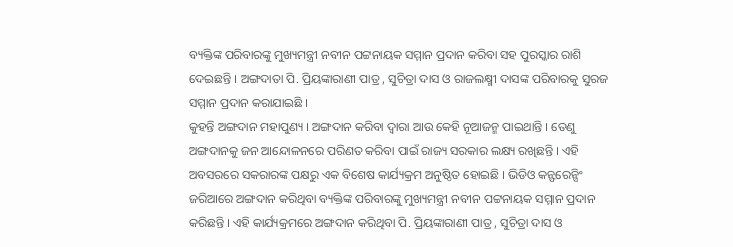ବ୍ୟକ୍ତିଙ୍କ ପରିବାରଙ୍କୁ ମୁଖ୍ୟମନ୍ତ୍ରୀ ନବୀନ ପଟ୍ଟନାୟକ ସମ୍ମାନ ପ୍ରଦାନ କରିବା ସହ ପୁରସ୍କାର ରାଶି ଦେଇଛନ୍ତି । ଅଙ୍ଗଦାତା ପି. ପ୍ରିୟଙ୍କାରାଣୀ ପାତ୍ର , ସୁଚିତ୍ରା ଦାସ ଓ ରାଜଲକ୍ଷ୍ମୀ ଦାସଙ୍କ ପରିବାରକୁ ସୁରଜ ସମ୍ମାନ ପ୍ରଦାନ କରାଯାଇଛି ।
କୁହନ୍ତି ଅଙ୍ଗଦାନ ମହାପୁଣ୍ୟ । ଅଙ୍ଗଦାନ କରିବା ଦ୍ଵାରା ଆଉ କେହି ନୂଆଜନ୍ମ ପାଇଥାନ୍ତି । ତେଣୁ ଅଙ୍ଗଦାନକୁ ଜନ ଆନ୍ଦୋଳନରେ ପରିଣତ କରିବା ପାଇଁ ରାଜ୍ୟ ସରକାର ଲକ୍ଷ୍ୟ ରଖିଛନ୍ତି । ଏହି ଅବସରରେ ସକରାରଙ୍କ ପକ୍ଷରୁ ଏକ ବିଶେଷ କାର୍ଯ୍ୟକ୍ରମ ଅନୁଷ୍ଠିତ ହୋଇଛି । ଭିଡିଓ କନ୍ଫରେନ୍ସିଂ ଜରିଆରେ ଅଙ୍ଗଦାନ କରିଥିବା ବ୍ୟକ୍ତିଙ୍କ ପରିବାରଙ୍କୁ ମୁଖ୍ୟମନ୍ତ୍ରୀ ନବୀନ ପଟ୍ଟନାୟକ ସମ୍ମାନ ପ୍ରଦାନ କରିଛନ୍ତି । ଏହି କାର୍ଯ୍ୟକ୍ରମରେ ଅଙ୍ଗଦାନ କରିଥିବା ପି. ପ୍ରିୟଙ୍କାରାଣୀ ପାତ୍ର , ସୁଚିତ୍ରା ଦାସ ଓ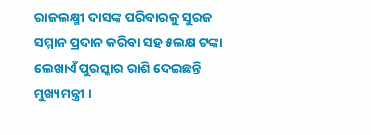ରାଜଲକ୍ଷ୍ମୀ ଦାସଙ୍କ ପରିବାରକୁ ସୁରଜ ସମ୍ମାନ ପ୍ରଦାନ କରିବା ସହ ୫ଲକ୍ଷ ଟଙ୍କା ଲେଖାଏଁ ପୁରସ୍କାର ରାଶି ଦେଇଛନ୍ତି ମୁଖ୍ୟମନ୍ତ୍ରୀ ।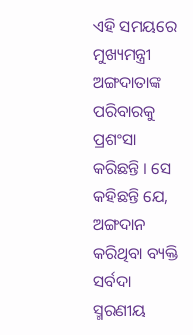ଏହି ସମୟରେ ମୁଖ୍ୟମନ୍ତ୍ରୀ ଅଙ୍ଗଦାତାଙ୍କ ପରିବାରକୁ ପ୍ରଶଂସା କରିଛନ୍ତି । ସେ କହିଛନ୍ତି ଯେ, ଅଙ୍ଗଦାନ କରିଥିବା ବ୍ୟକ୍ତି ସର୍ବଦା ସ୍ମରଣୀୟ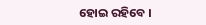ହୋଇ ରହିବେ ।